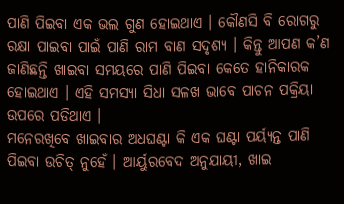ପାଣି ପିଇବା ଏକ ଭଲ ଗୁଣ ହୋଇଥାଏ । କୌଣସି ବି ରୋଗରୁ ରକ୍ଷା ପାଇବା ପାଇଁ ପାଣି ରାମ ବାଣ ସଦୃଶ୍ୟ । କିନ୍ତୁ ଆପଣ କ’ଣ ଜାଣିଛନ୍ତି ଖାଇବା ସମୟରେ ପାଣି ପିଇବା କେତେ ହାନିକାରକ ହୋଇଥାଏ । ଏହି ସମସ୍ୟା ସିଧା ସଳଖ ଭାବେ ପାଚନ ପକ୍ରିୟା ଉପରେ ପଡିଥାଏ ।
ମନେରଖିବେ ଖାଇବାର ଅଧଘଣ୍ଟା କି ଏକ ଘଣ୍ଟା ପର୍ୟ୍ୟନ୍ତ ପାଣି ପିଇବା ଉଚିତ୍ ନୁହେଁ । ଆର୍ୟୁରବେଦ ଅନୁଯାୟୀ, ଖାଇ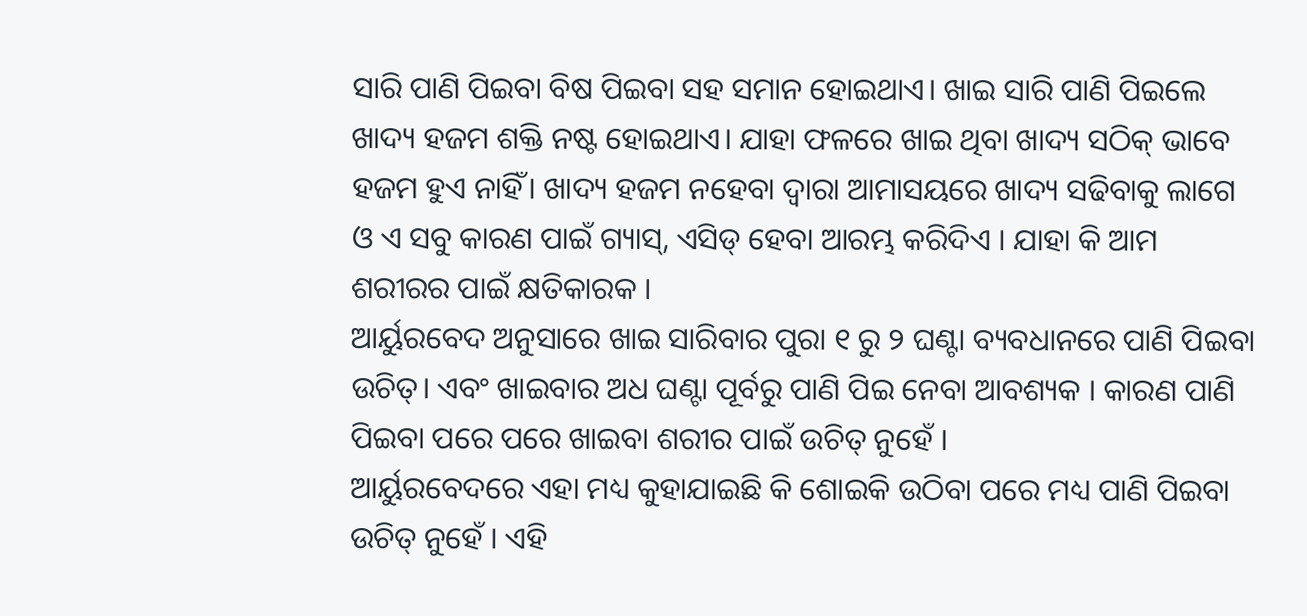ସାରି ପାଣି ପିଇବା ବିଷ ପିଇବା ସହ ସମାନ ହୋଇଥାଏ। ଖାଇ ସାରି ପାଣି ପିଇଲେ ଖାଦ୍ୟ ହଜମ ଶକ୍ତି ନଷ୍ଟ ହୋଇଥାଏ। ଯାହା ଫଳରେ ଖାଇ ଥିବା ଖାଦ୍ୟ ସଠିକ୍ ଭାବେ ହଜମ ହୁଏ ନାହିଁ। ଖାଦ୍ୟ ହଜମ ନହେବା ଦ୍ବାରା ଆମାସୟରେ ଖାଦ୍ୟ ସଢିବାକୁ ଲାଗେ ଓ ଏ ସବୁ କାରଣ ପାଇଁ ଗ୍ୟାସ୍, ଏସିଡ୍ ହେବା ଆରମ୍ଭ କରିଦିଏ । ଯାହା କି ଆମ ଶରୀରର ପାଇଁ କ୍ଷତିକାରକ ।
ଆର୍ୟୁରବେଦ ଅନୁସାରେ ଖାଇ ସାରିବାର ପୁରା ୧ ରୁ ୨ ଘଣ୍ଟା ବ୍ୟବଧାନରେ ପାଣି ପିଇବା ଉଚିତ୍। ଏବଂ ଖାଇବାର ଅଧ ଘଣ୍ଟା ପୂର୍ବରୁ ପାଣି ପିଇ ନେବା ଆବଶ୍ୟକ । କାରଣ ପାଣି ପିଇବା ପରେ ପରେ ଖାଇବା ଶରୀର ପାଇଁ ଉଚିତ୍ ନୁହେଁ ।
ଆର୍ୟୁରବେଦରେ ଏହା ମଧ୍ୟ କୁହାଯାଇଛି କି ଶୋଇକି ଉଠିବା ପରେ ମଧ୍ୟ ପାଣି ପିଇବା ଉଚିତ୍ ନୁହେଁ । ଏହି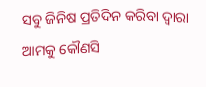ସବୁ ଜିନିଷ ପ୍ରତିଦିନ କରିବା ଦ୍ବାରା ଆମକୁ କୌଣସି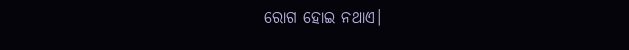ରୋଗ ହୋଇ ନଥାଏ।